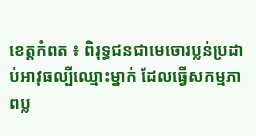ខេត្តកំពត ៖ ពិរុទ្ធជនជាមេចោរប្លន់ប្រដាប់អាវុធល្បីឈ្មោះម្នាក់ ដែលធ្វើសកម្មភាពប្ល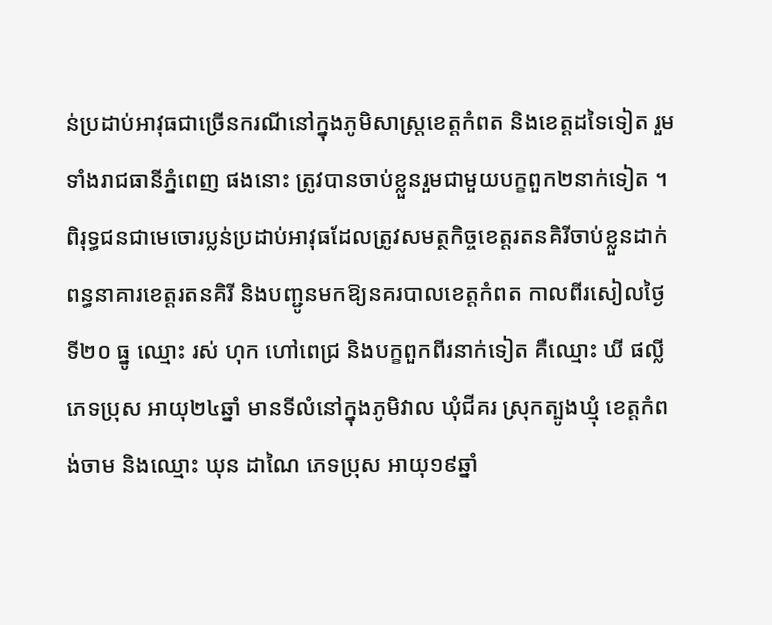ន់ប្រដាប់អាវុធជាច្រើនករណីនៅក្នុងភូមិសាស្ត្រខេត្តកំពត និងខេត្តដទៃទៀត រួមទាំងរាជធានីភ្នំពេញ ផងនោះ ត្រូវបានចាប់ខ្លួនរួមជាមួយបក្ខពួក២នាក់ទៀត ។ ពិរុទ្ធជនជាមេចោរប្លន់ប្រដាប់អាវុធដែលត្រូវសមត្ថកិច្ចខេត្តរតនគិរីចាប់ខ្លួនដាក់ពន្ធនាគារខេត្តរតនគិរី និងបញ្ជូនមកឱ្យនគរបាលខេត្តកំពត កាលពីរសៀលថ្ងៃទី២០ ធ្នូ ឈ្មោះ រស់ ហុក ហៅពេជ្រ និងបក្ខពួកពីរនាក់ទៀត គឺឈ្មោះ ឃី ផល្លី ភេទប្រុស អាយុ២៤ឆ្នាំ មានទីលំនៅក្នុងភូមិវាល ឃុំជីគរ ស្រុកត្បូងឃ្មុំ ខេត្តកំពង់ចាម និងឈ្មោះ ឃុន ដាណៃ ភេទប្រុស អាយុ១៩ឆ្នាំ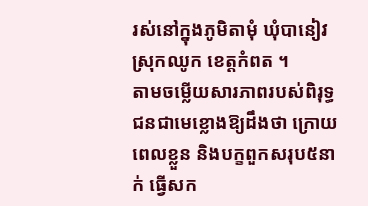រស់នៅក្នុងភូមិតាមុំ ឃុំបានៀវ ស្រុកឈូក ខេត្តកំពត ។
តាមចម្លើយសារភាពរបស់ពិរុទ្ធជនជាមេខ្លោងឱ្យដឹងថា ក្រោយពេលខ្លួន និងបក្ខពួកសរុប៥នាក់ ធ្វើសក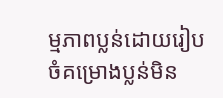ម្មភាពប្លន់ដោយរៀបចំគម្រោងប្លន់មិន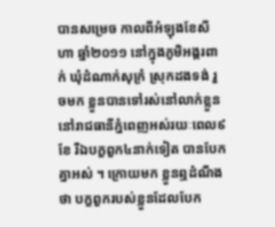បានសម្រេច កាលពីអំឡុងខែសីហា ឆ្នាំ២០១១ នៅក្នុងភូមិអង្គរពាក់ ឃុំដំណាក់សុក្រំ ស្រុកដងទង់ រួចមក ខ្លួនបានទៅរស់នៅលាក់ខ្លួននៅរាជធានីភ្នំពេញអស់រយៈពេល៩ខែ រីឯបក្ខពួក៤នាក់ទៀត បានបែកគ្នាអស់ ។ ក្រោយមក ខ្លួនឮដំណឹងថា បក្ខពួករបស់ខ្លួនដែលបែក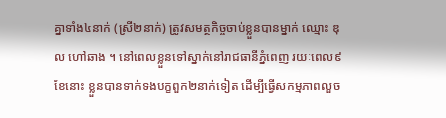គ្នាទាំង៤នាក់ (ស្រី២នាក់) ត្រូវសមត្ថកិច្ចចាប់ខ្លួនបានម្នាក់ ឈ្មោះ ឌុល ហៅឆាង ។ នៅពេលខ្លួនទៅស្នាក់នៅរាជធានីភ្នំពេញ រយៈពេល៩ខែនោះ ខ្លួនបានទាក់ទងបក្ខពួក២នាក់ទៀត ដើម្បីធ្វើសកម្មភាពលួច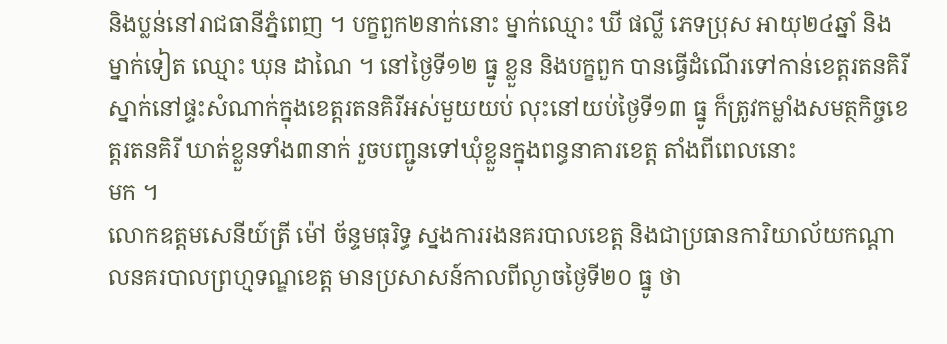និងប្លន់នៅរាជធានីភ្នំពេញ ។ បក្ខពួក២នាក់នោះ ម្នាក់ឈ្មោះ ឃី ផល្លី ភេទប្រុស អាយុ២៤ឆ្នាំ និងម្នាក់ទៀត ឈ្មោះ ឃុន ដាណៃ ។ នៅថ្ងៃទី១២ ធ្នូ ខ្លួន និងបក្ខពួក បានធ្វើដំណើរទៅកាន់ខេត្តរតនគិរី ស្នាក់នៅផ្ទះសំណាក់ក្នុងខេត្តរតនគិរីអស់មួយយប់ លុះនៅយប់ថ្ងៃទី១៣ ធ្នូ ក៏ត្រូវកម្លាំងសមត្ថកិច្ចខេត្តរតនគិរី ឃាត់ខ្លួនទាំង៣នាក់ រួចបញ្ជូនទៅឃុំខ្លួនក្នុងពន្ធនាគារខេត្ត តាំងពីពេលនោះ
មក ។
លោកឧត្តមសេនីយ៍ត្រី ម៉ៅ ច័ន្ទមធុរិទ្ធ ស្នងការរងនគរបាលខេត្ត និងជាប្រធានការិយាល័យកណ្តាលនគរបាលព្រហ្មទណ្ឌខេត្ត មានប្រសាសន៍កាលពីល្ងាចថ្ងៃទី២០ ធ្នូ ថា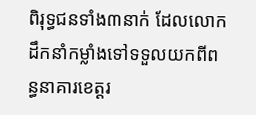ពិរុទ្ធជនទាំង៣នាក់ ដែលលោកដឹកនាំកម្លាំងទៅទទួលយកពីពន្ធនាគារខេត្តរ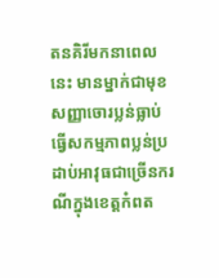តនគិរីមកនាពេលនេះ មានម្នាក់ជាមុខសញ្ញាចោរប្លន់ធ្លាប់ធ្វើសកម្មភាពប្លន់ប្រដាប់អាវុធជាច្រើនករណីក្នុងខេត្តកំពត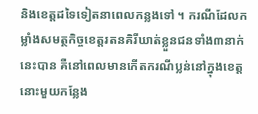និងខេត្តដទៃទៀតនាពេលកន្លងទៅ ។ ករណីដែលកម្លាំងសមត្ថកិច្ចខេត្តរតនគិរីឃាត់ខ្លួនជនទាំង៣នាក់នេះបាន គឺនៅពេលមានកើតករណីប្លន់នៅក្នុងខេត្តនោះមួយកន្លែង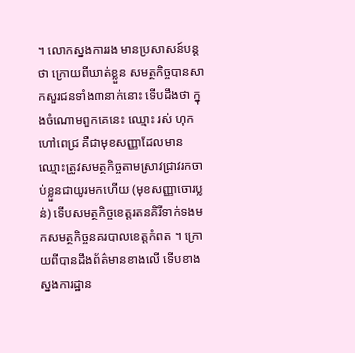។ លោកស្នងការរង មានប្រសាសន៍បន្តថា ក្រោយពីឃាត់ខ្លួន សមត្ថកិច្ចបានសាកសួរជនទាំង៣នាក់នោះ ទើបដឹងថា ក្នុងចំណោមពួកគេនេះ ឈ្មោះ រស់ ហុក ហៅពេជ្រ គឺជាមុខសញ្ញាដែលមានឈ្មោះត្រូវសមត្ថកិច្ចតាមស្រាវជ្រាវរកចាប់ខ្លួនជាយូរមកហើយ (មុខសញ្ញាចោរប្លន់) ទើបសមត្ថកិច្ចខេត្តរតនគិរីទាក់ទងមកសមត្ថកិច្ចនគរបាលខេត្តកំពត ។ ក្រោយពីបានដឹងព័ត៌មានខាងលើ ទើបខាងស្នងការដ្ឋាន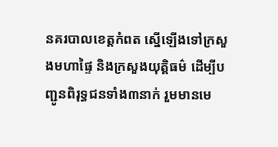នគរបាលខេត្តកំពត ស្នើឡើងទៅក្រសួងមហាផ្ទៃ និងក្រសួងយុត្តិធម៌ ដើម្បីបញ្ជូនពិរុទ្ធជនទាំង៣នាក់ រួមមានមេ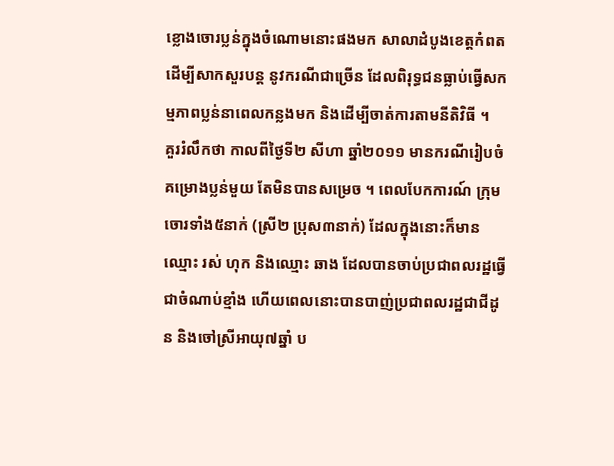ខ្លោងចោរប្លន់ក្នុងចំណោមនោះផងមក សាលាដំបូងខេត្តកំពត ដើម្បីសាកសួរបន្ត នូវករណីជាច្រើន ដែលពិរុទ្ធជនធ្លាប់ធ្វើសកម្មភាពប្លន់នាពេលកន្លងមក និងដើម្បីចាត់ការតាមនីតិវិធី ។
គួររំលឹកថា កាលពីថ្ងៃទី២ សីហា ឆ្នាំ២០១១ មានករណីរៀបចំគម្រោងប្លន់មួយ តែមិនបានសម្រេច ។ ពេលបែកការណ៍ ក្រុមចោរទាំង៥នាក់ (ស្រី២ ប្រុស៣នាក់) ដែលក្នុងនោះក៏មានឈ្មោះ រស់ ហុក និងឈ្មោះ ឆាង ដែលបានចាប់ប្រជាពលរដ្ឋធ្វើជាចំណាប់ខ្មាំង ហើយពេលនោះបានបាញ់ប្រជាពលរដ្ឋជាជីដូន និងចៅស្រីអាយុ៧ឆ្នាំ ប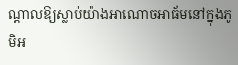ណ្តាលឱ្យស្លាប់យ៉ាងអាណោចអាធ័មនៅក្នុងភូមិអ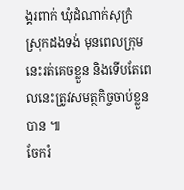ង្គរពាក់ ឃុំដំណាក់សុក្រំ ស្រុកដងទង់ មុនពេលក្រុមនេះរត់គេចខ្លួន និងទើបតែពេលនេះត្រូវសមត្ថកិច្ចចាប់ខ្លួន
បាន ៕
ចែករំ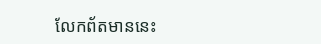លែកព័តមាននេះ